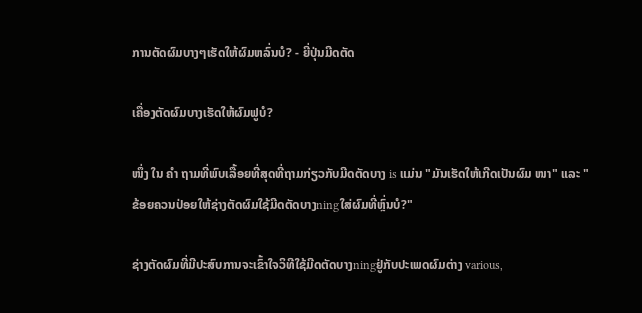ການຕັດຜົມບາງໆເຮັດໃຫ້ຜົມຫລົ່ນບໍ? - ຍີ່ປຸ່ນມີດຕັດ

ເຄື່ອງຕັດຜົມບາງເຮັດໃຫ້ຜົມຟູບໍ?

ໜຶ່ງ ໃນ ຄຳ ຖາມທີ່ພົບເລື້ອຍທີ່ສຸດທີ່ຖາມກ່ຽວກັບມີດຕັດບາງ is ແມ່ນ "ມັນເຮັດໃຫ້ເກີດເປັນຜົມ ໜາ" ແລະ "ຂ້ອຍຄວນປ່ອຍໃຫ້ຊ່າງຕັດຜົມໃຊ້ມີດຕັດບາງningໃສ່ຜົມທີ່ຫຼົ່ນບໍ?"

ຊ່າງຕັດຜົມທີ່ມີປະສົບການຈະເຂົ້າໃຈວິທີໃຊ້ມີດຕັດບາງningຢູ່ກັບປະເພດຜົມຕ່າງ various,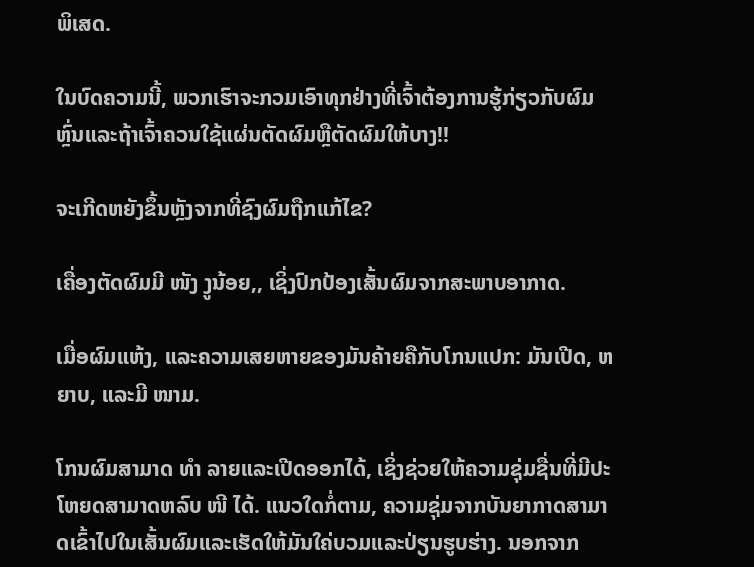ພິເສດ.

ໃນບົດຄວາມນີ້, ພວກເຮົາຈະກວມເອົາທຸກຢ່າງທີ່ເຈົ້າຕ້ອງການຮູ້ກ່ຽວກັບຜົມຫຼົ່ນແລະຖ້າເຈົ້າຄວນໃຊ້ແຜ່ນຕັດຜົມຫຼືຕັດຜົມໃຫ້ບາງ!!

ຈະເກີດຫຍັງຂຶ້ນຫຼັງຈາກທີ່ຊົງຜົມຖືກແກ້ໄຂ?

ເຄື່ອງຕັດຜົມມີ ໜັງ ງູນ້ອຍ,, ເຊິ່ງປົກປ້ອງເສັ້ນຜົມຈາກສະພາບອາກາດ.

ເມື່ອຜົມແຫ້ງ, ແລະຄວາມເສຍຫາຍຂອງມັນຄ້າຍຄືກັບໂກນແປກ: ມັນເປີດ, ຫຍາບ, ແລະມີ ໜາມ.

ໂກນຜົມສາມາດ ທຳ ລາຍແລະເປີດອອກໄດ້, ເຊິ່ງຊ່ວຍໃຫ້ຄວາມຊຸ່ມຊື່ນທີ່ມີປະໂຫຍດສາມາດຫລົບ ໜີ ໄດ້. ແນວໃດກໍ່ຕາມ, ຄວາມຊຸ່ມຈາກບັນຍາກາດສາມາດເຂົ້າໄປໃນເສັ້ນຜົມແລະເຮັດໃຫ້ມັນໃຄ່ບວມແລະປ່ຽນຮູບຮ່າງ. ນອກຈາກ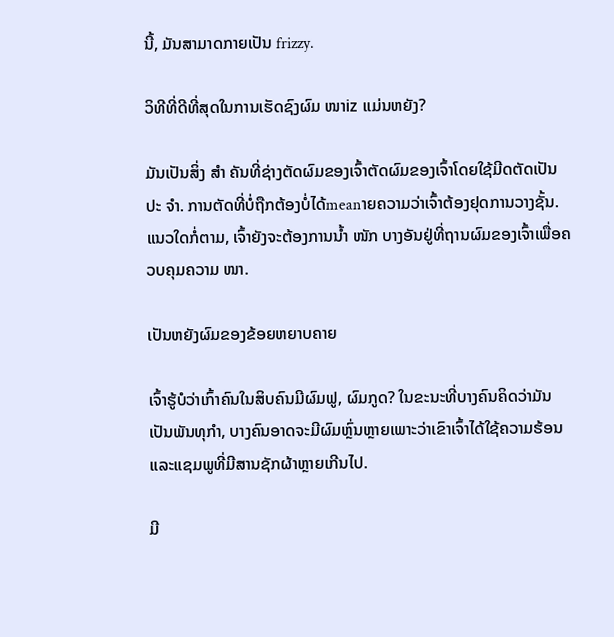ນີ້, ມັນສາມາດກາຍເປັນ frizzy.

ວິທີທີ່ດີທີ່ສຸດໃນການເຮັດຊົງຜົມ ໜາiz ແມ່ນຫຍັງ?

ມັນເປັນສິ່ງ ສຳ ຄັນທີ່ຊ່າງຕັດຜົມຂອງເຈົ້າຕັດຜົມຂອງເຈົ້າໂດຍໃຊ້ມີດຕັດເປັນປະ ຈຳ. ການຕັດທີ່ບໍ່ຖືກຕ້ອງບໍ່ໄດ້meanາຍຄວາມວ່າເຈົ້າຕ້ອງຢຸດການວາງຊັ້ນ. ແນວໃດກໍ່ຕາມ, ເຈົ້າຍັງຈະຕ້ອງການນໍ້າ ໜັກ ບາງອັນຢູ່ທີ່ຖານຜົມຂອງເຈົ້າເພື່ອຄວບຄຸມຄວາມ ໜາ.

ເປັນຫຍັງຜົມຂອງຂ້ອຍຫຍາບຄາຍ

ເຈົ້າຮູ້ບໍວ່າເກົ້າຄົນໃນສິບຄົນມີຜົມຟູ, ຜົມກູດ? ໃນຂະນະທີ່ບາງຄົນຄິດວ່າມັນເປັນພັນທຸກໍາ, ບາງຄົນອາດຈະມີຜົມຫຼົ່ນຫຼາຍເພາະວ່າເຂົາເຈົ້າໄດ້ໃຊ້ຄວາມຮ້ອນແລະແຊມພູທີ່ມີສານຊັກຜ້າຫຼາຍເກີນໄປ.

ມີ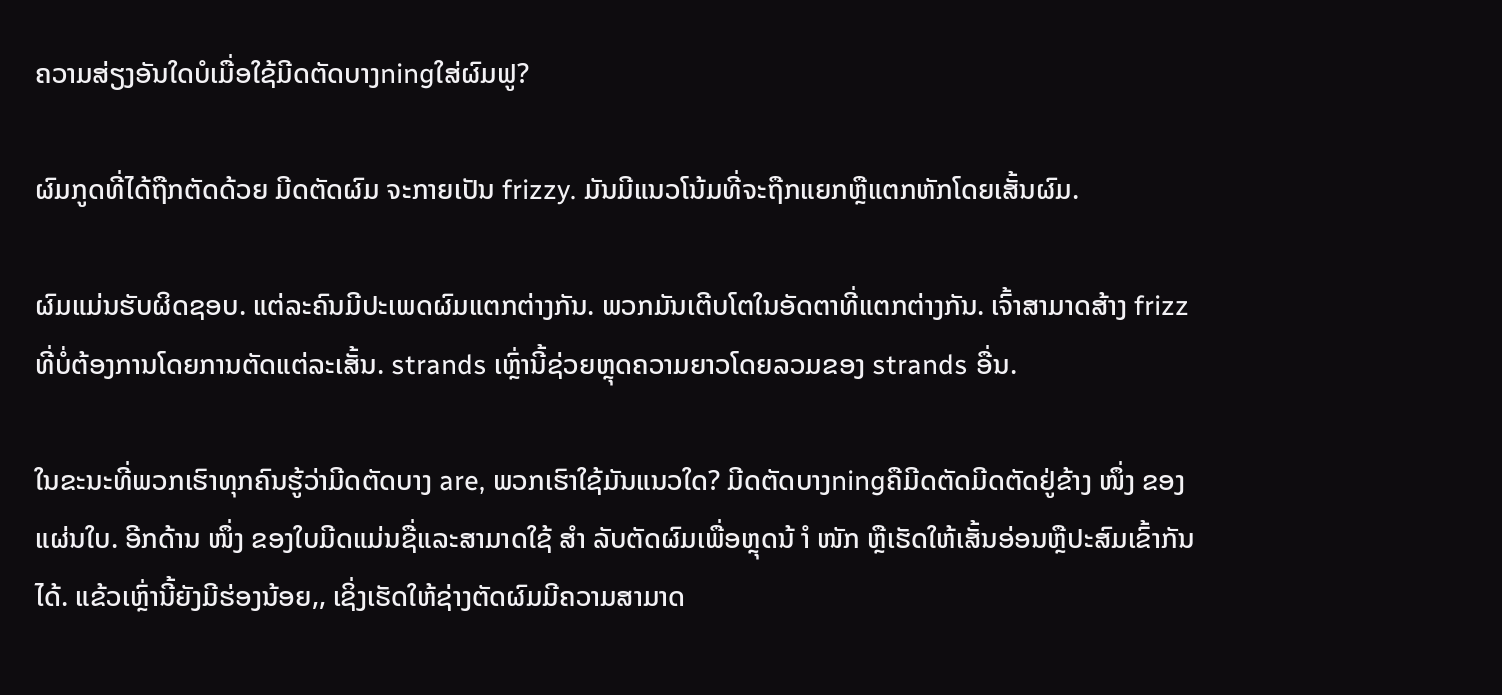ຄວາມສ່ຽງອັນໃດບໍເມື່ອໃຊ້ມີດຕັດບາງningໃສ່ຜົມຟູ?

ຜົມກູດທີ່ໄດ້ຖືກຕັດດ້ວຍ ມີດຕັດຜົມ ຈະກາຍເປັນ frizzy. ມັນມີແນວໂນ້ມທີ່ຈະຖືກແຍກຫຼືແຕກຫັກໂດຍເສັ້ນຜົມ.

ຜົມແມ່ນຮັບຜິດຊອບ. ແຕ່ລະຄົນມີປະເພດຜົມແຕກຕ່າງກັນ. ພວກມັນເຕີບໂຕໃນອັດຕາທີ່ແຕກຕ່າງກັນ. ເຈົ້າສາມາດສ້າງ frizz ທີ່ບໍ່ຕ້ອງການໂດຍການຕັດແຕ່ລະເສັ້ນ. strands ເຫຼົ່ານີ້ຊ່ວຍຫຼຸດຄວາມຍາວໂດຍລວມຂອງ strands ອື່ນ.

ໃນຂະນະທີ່ພວກເຮົາທຸກຄົນຮູ້ວ່າມີດຕັດບາງ are, ພວກເຮົາໃຊ້ມັນແນວໃດ? ມີດຕັດບາງningຄືມີດຕັດມີດຕັດຢູ່ຂ້າງ ໜຶ່ງ ຂອງແຜ່ນໃບ. ອີກດ້ານ ໜຶ່ງ ຂອງໃບມີດແມ່ນຊື່ແລະສາມາດໃຊ້ ສຳ ລັບຕັດຜົມເພື່ອຫຼຸດນ້ ຳ ໜັກ ຫຼືເຮັດໃຫ້ເສັ້ນອ່ອນຫຼືປະສົມເຂົ້າກັນໄດ້. ແຂ້ວເຫຼົ່ານີ້ຍັງມີຮ່ອງນ້ອຍ,, ເຊິ່ງເຮັດໃຫ້ຊ່າງຕັດຜົມມີຄວາມສາມາດ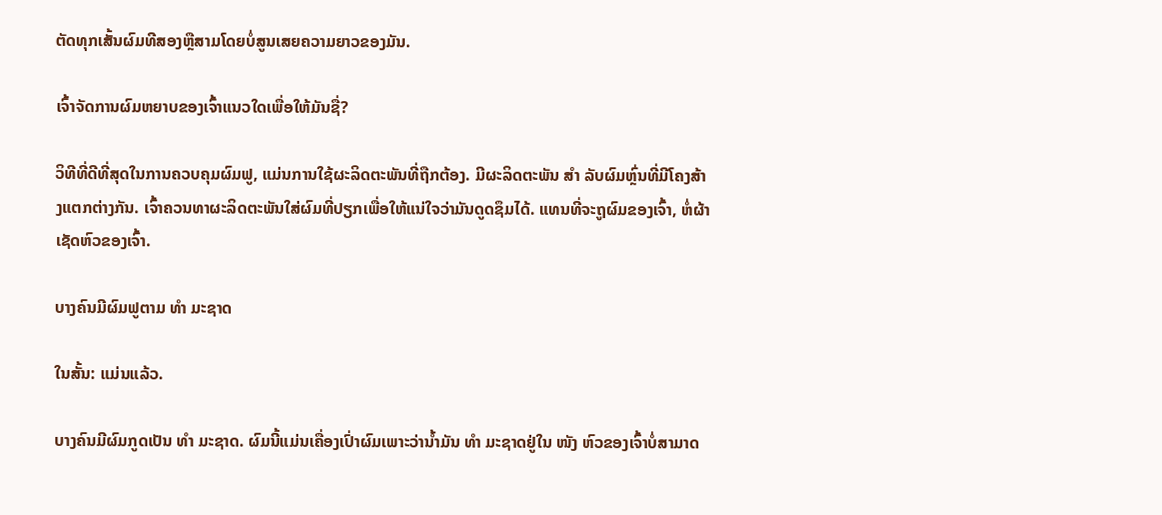ຕັດທຸກເສັ້ນຜົມທີສອງຫຼືສາມໂດຍບໍ່ສູນເສຍຄວາມຍາວຂອງມັນ.

ເຈົ້າຈັດການຜົມຫຍາບຂອງເຈົ້າແນວໃດເພື່ອໃຫ້ມັນຊື່?

ວິທີທີ່ດີທີ່ສຸດໃນການຄວບຄຸມຜົມຟູ, ແມ່ນການໃຊ້ຜະລິດຕະພັນທີ່ຖືກຕ້ອງ. ມີຜະລິດຕະພັນ ສຳ ລັບຜົມຫຼົ່ນທີ່ມີໂຄງສ້າງແຕກຕ່າງກັນ. ເຈົ້າຄວນທາຜະລິດຕະພັນໃສ່ຜົມທີ່ປຽກເພື່ອໃຫ້ແນ່ໃຈວ່າມັນດູດຊຶມໄດ້. ແທນທີ່ຈະຖູຜົມຂອງເຈົ້າ, ຫໍ່ຜ້າເຊັດຫົວຂອງເຈົ້າ.

ບາງຄົນມີຜົມຟູຕາມ ທຳ ມະຊາດ

ໃນສັ້ນ: ແມ່ນແລ້ວ.

ບາງຄົນມີຜົມກູດເປັນ ທຳ ມະຊາດ. ຜົມນີ້ແມ່ນເຄື່ອງເປົ່າຜົມເພາະວ່ານໍ້າມັນ ທຳ ມະຊາດຢູ່ໃນ ໜັງ ຫົວຂອງເຈົ້າບໍ່ສາມາດ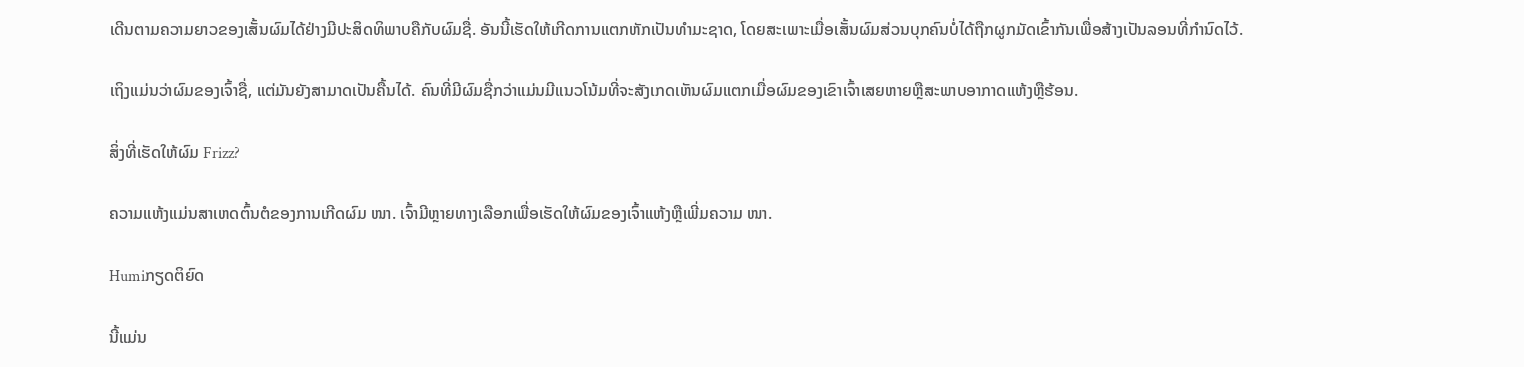ເດີນຕາມຄວາມຍາວຂອງເສັ້ນຜົມໄດ້ຢ່າງມີປະສິດທິພາບຄືກັບຜົມຊື່. ອັນນີ້ເຮັດໃຫ້ເກີດການແຕກຫັກເປັນທໍາມະຊາດ, ໂດຍສະເພາະເມື່ອເສັ້ນຜົມສ່ວນບຸກຄົນບໍ່ໄດ້ຖືກຜູກມັດເຂົ້າກັນເພື່ອສ້າງເປັນລອນທີ່ກໍານົດໄວ້.

ເຖິງແມ່ນວ່າຜົມຂອງເຈົ້າຊື່, ແຕ່ມັນຍັງສາມາດເປັນຄື້ນໄດ້. ຄົນທີ່ມີຜົມຊື່ກວ່າແມ່ນມີແນວໂນ້ມທີ່ຈະສັງເກດເຫັນຜົມແຕກເມື່ອຜົມຂອງເຂົາເຈົ້າເສຍຫາຍຫຼືສະພາບອາກາດແຫ້ງຫຼືຮ້ອນ.

ສິ່ງທີ່ເຮັດໃຫ້ຜົມ Frizz?

ຄວາມແຫ້ງແມ່ນສາເຫດຕົ້ນຕໍຂອງການເກີດຜົມ ໜາ. ເຈົ້າມີຫຼາຍທາງເລືອກເພື່ອເຮັດໃຫ້ຜົມຂອງເຈົ້າແຫ້ງຫຼືເພີ່ມຄວາມ ໜາ.

Humiກຽດຕິຍົດ

ນີ້ແມ່ນ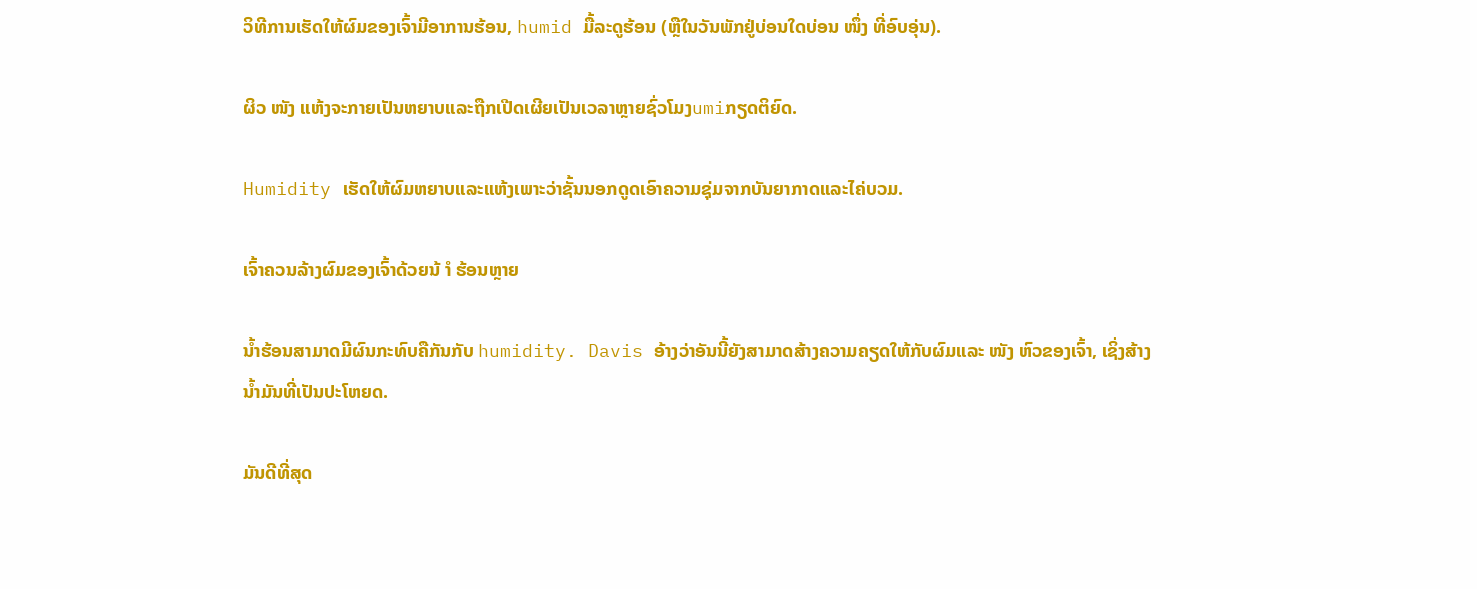ວິທີການເຮັດໃຫ້ຜົມຂອງເຈົ້າມີອາການຮ້ອນ, humid ມື້ລະດູຮ້ອນ (ຫຼືໃນວັນພັກຢູ່ບ່ອນໃດບ່ອນ ໜຶ່ງ ທີ່ອົບອຸ່ນ).

ຜິວ ໜັງ ແຫ້ງຈະກາຍເປັນຫຍາບແລະຖືກເປີດເຜີຍເປັນເວລາຫຼາຍຊົ່ວໂມງumiກຽດຕິຍົດ.

Humidity ເຮັດໃຫ້ຜົມຫຍາບແລະແຫ້ງເພາະວ່າຊັ້ນນອກດູດເອົາຄວາມຊຸ່ມຈາກບັນຍາກາດແລະໄຄ່ບວມ.

ເຈົ້າຄວນລ້າງຜົມຂອງເຈົ້າດ້ວຍນ້ ຳ ຮ້ອນຫຼາຍ

ນໍ້າຮ້ອນສາມາດມີຜົນກະທົບຄືກັນກັບ humidity. Davis ອ້າງວ່າອັນນີ້ຍັງສາມາດສ້າງຄວາມຄຽດໃຫ້ກັບຜົມແລະ ໜັງ ຫົວຂອງເຈົ້າ, ເຊິ່ງສ້າງນໍ້າມັນທີ່ເປັນປະໂຫຍດ.

ມັນດີທີ່ສຸດ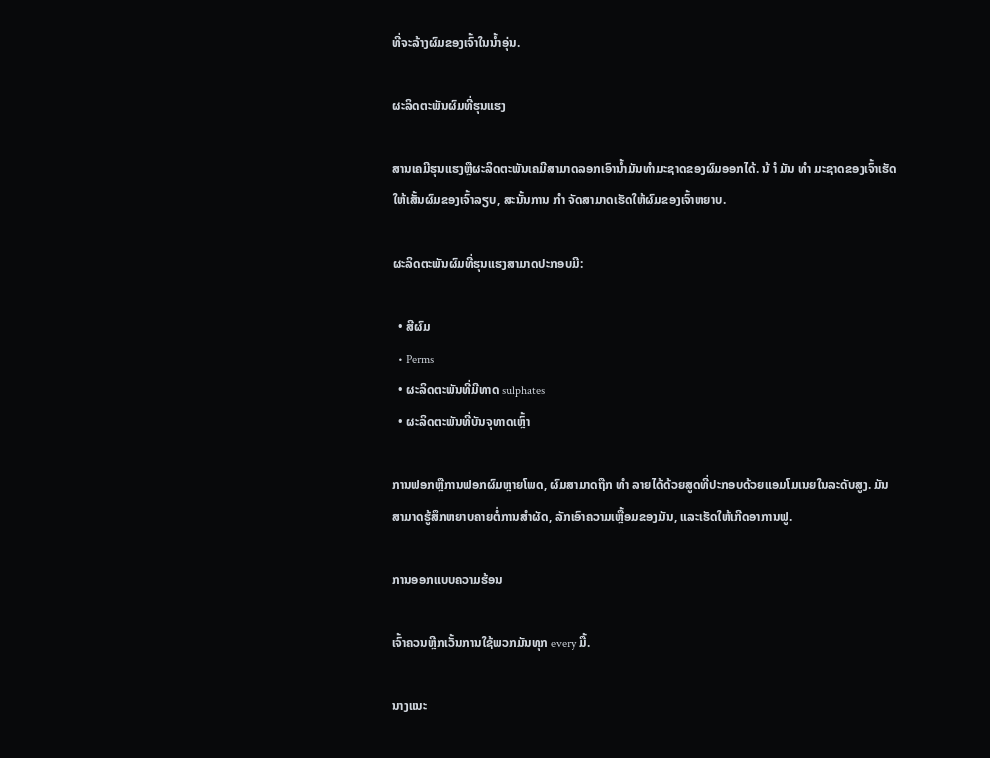ທີ່ຈະລ້າງຜົມຂອງເຈົ້າໃນນໍ້າອຸ່ນ.

ຜະລິດຕະພັນຜົມທີ່ຮຸນແຮງ

ສານເຄມີຮຸນແຮງຫຼືຜະລິດຕະພັນເຄມີສາມາດລອກເອົານໍ້າມັນທໍາມະຊາດຂອງຜົມອອກໄດ້. ນ້ ຳ ມັນ ທຳ ມະຊາດຂອງເຈົ້າເຮັດໃຫ້ເສັ້ນຜົມຂອງເຈົ້າລຽບ, ສະນັ້ນການ ກຳ ຈັດສາມາດເຮັດໃຫ້ຜົມຂອງເຈົ້າຫຍາບ.

ຜະລິດຕະພັນຜົມທີ່ຮຸນແຮງສາມາດປະກອບມີ:

  • ສີຜົມ
  • Perms
  • ຜະລິດຕະພັນທີ່ມີທາດ sulphates
  • ຜະລິດຕະພັນທີ່ບັນຈຸທາດເຫຼົ້າ

ການຟອກຫຼືການຟອກຜົມຫຼາຍໂພດ, ຜົມສາມາດຖືກ ທຳ ລາຍໄດ້ດ້ວຍສູດທີ່ປະກອບດ້ວຍແອມໂມເນຍໃນລະດັບສູງ. ມັນສາມາດຮູ້ສຶກຫຍາບຄາຍຕໍ່ການສໍາຜັດ, ລັກເອົາຄວາມເຫຼື້ອມຂອງມັນ, ແລະເຮັດໃຫ້ເກີດອາການຟູ.

ການອອກແບບຄວາມຮ້ອນ

ເຈົ້າຄວນຫຼີກເວັ້ນການໃຊ້ພວກມັນທຸກ every ມື້.

ນາງແນະ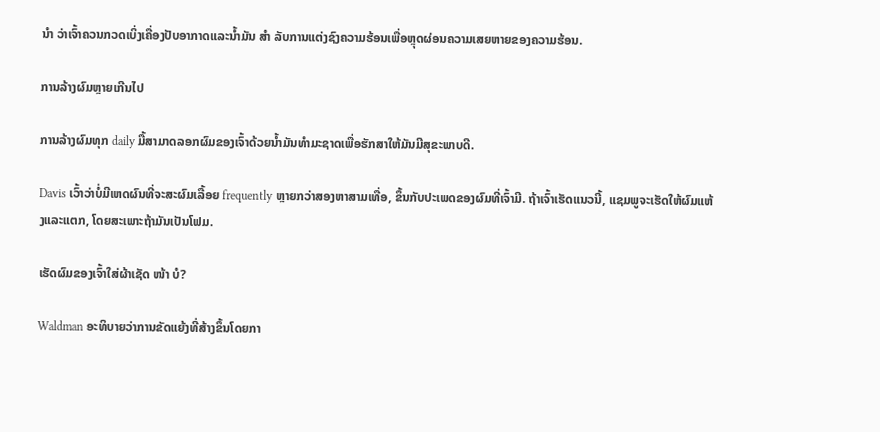ນຳ ວ່າເຈົ້າຄວນກວດເບິ່ງເຄື່ອງປັບອາກາດແລະນໍ້າມັນ ສຳ ລັບການແຕ່ງຊົງຄວາມຮ້ອນເພື່ອຫຼຸດຜ່ອນຄວາມເສຍຫາຍຂອງຄວາມຮ້ອນ.

ການລ້າງຜົມຫຼາຍເກີນໄປ

ການລ້າງຜົມທຸກ daily ມື້ສາມາດລອກຜົມຂອງເຈົ້າດ້ວຍນໍ້າມັນທໍາມະຊາດເພື່ອຮັກສາໃຫ້ມັນມີສຸຂະພາບດີ.

Davis ເວົ້າວ່າບໍ່ມີເຫດຜົນທີ່ຈະສະຜົມເລື້ອຍ frequently ຫຼາຍກວ່າສອງຫາສາມເທື່ອ, ຂຶ້ນກັບປະເພດຂອງຜົມທີ່ເຈົ້າມີ. ຖ້າເຈົ້າເຮັດແນວນີ້, ແຊມພູຈະເຮັດໃຫ້ຜົມແຫ້ງແລະແຕກ, ໂດຍສະເພາະຖ້າມັນເປັນໂຟມ.

ເຮັດຜົມຂອງເຈົ້າໃສ່ຜ້າເຊັດ ໜ້າ ບໍ?

Waldman ອະທິບາຍວ່າການຂັດແຍ້ງທີ່ສ້າງຂຶ້ນໂດຍກາ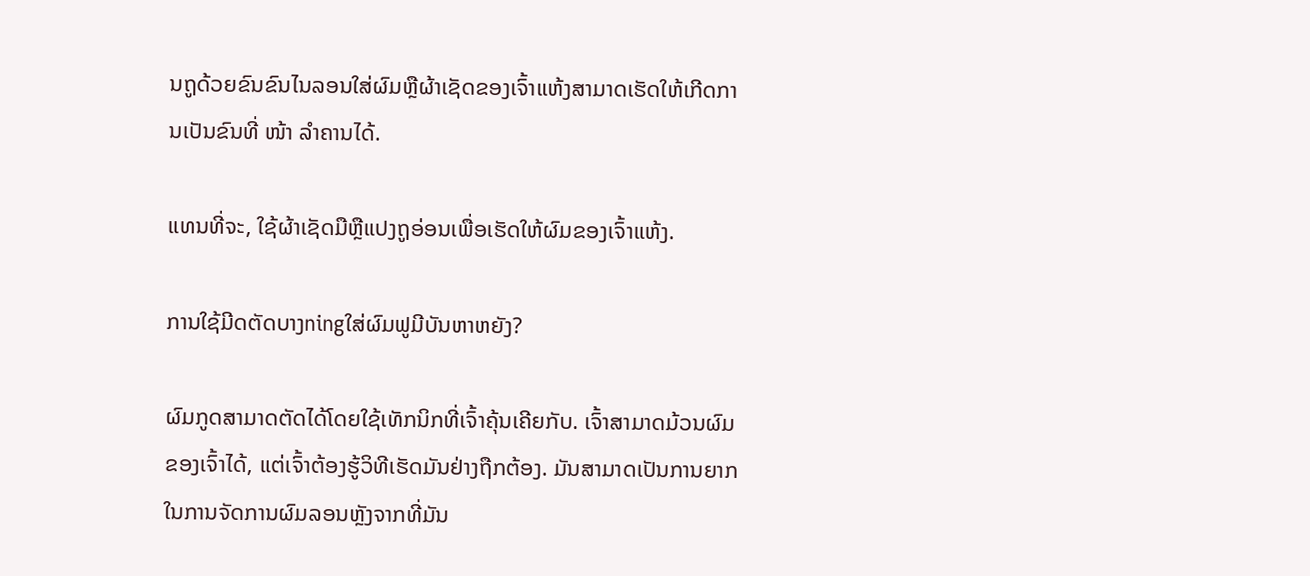ນຖູດ້ວຍຂົນຂົນໄນລອນໃສ່ຜົມຫຼືຜ້າເຊັດຂອງເຈົ້າແຫ້ງສາມາດເຮັດໃຫ້ເກີດການເປັນຂົນທີ່ ໜ້າ ລໍາຄານໄດ້.

ແທນທີ່ຈະ, ໃຊ້ຜ້າເຊັດມືຫຼືແປງຖູອ່ອນເພື່ອເຮັດໃຫ້ຜົມຂອງເຈົ້າແຫ້ງ.

ການໃຊ້ມີດຕັດບາງningໃສ່ຜົມຟູມີບັນຫາຫຍັງ?

ຜົມກູດສາມາດຕັດໄດ້ໂດຍໃຊ້ເທັກນິກທີ່ເຈົ້າຄຸ້ນເຄີຍກັບ. ເຈົ້າສາມາດມ້ວນຜົມຂອງເຈົ້າໄດ້, ແຕ່ເຈົ້າຕ້ອງຮູ້ວິທີເຮັດມັນຢ່າງຖືກຕ້ອງ. ມັນສາມາດເປັນການຍາກໃນການຈັດການຜົມລອນຫຼັງຈາກທີ່ມັນ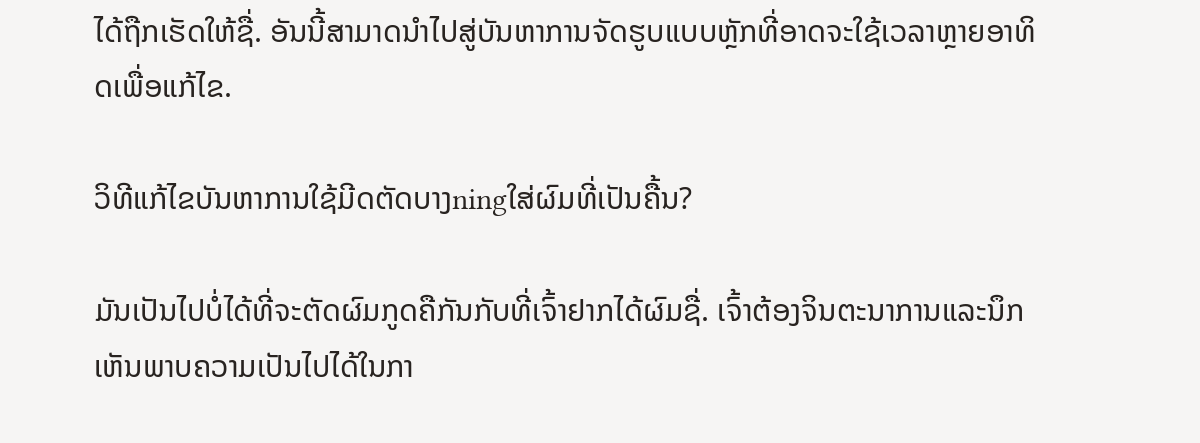ໄດ້ຖືກເຮັດໃຫ້ຊື່. ອັນນີ້ສາມາດນໍາໄປສູ່ບັນຫາການຈັດຮູບແບບຫຼັກທີ່ອາດຈະໃຊ້ເວລາຫຼາຍອາທິດເພື່ອແກ້ໄຂ.

ວິທີແກ້ໄຂບັນຫາການໃຊ້ມີດຕັດບາງningໃສ່ຜົມທີ່ເປັນຄື້ນ?

ມັນເປັນໄປບໍ່ໄດ້ທີ່ຈະຕັດຜົມກູດຄືກັນກັບທີ່ເຈົ້າຢາກໄດ້ຜົມຊື່. ເຈົ້າຕ້ອງຈິນຕະນາການແລະນຶກເຫັນພາບຄວາມເປັນໄປໄດ້ໃນກາ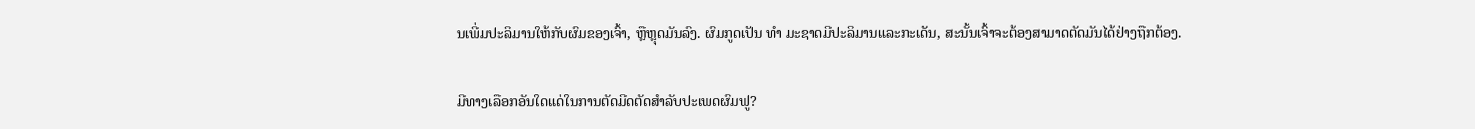ນເພີ່ມປະລິມານໃຫ້ກັບຜົມຂອງເຈົ້າ, ຫຼືຫຼຸດມັນລົງ. ຜົມກູດເປັນ ທຳ ມະຊາດມີປະລິມານແລະກະເດັນ, ສະນັ້ນເຈົ້າຈະຕ້ອງສາມາດຕັດມັນໄດ້ຢ່າງຖືກຕ້ອງ.

ມີທາງເລືອກອັນໃດແດ່ໃນການຕັດມີດຕັດສໍາລັບປະເພດຜົມຟູ?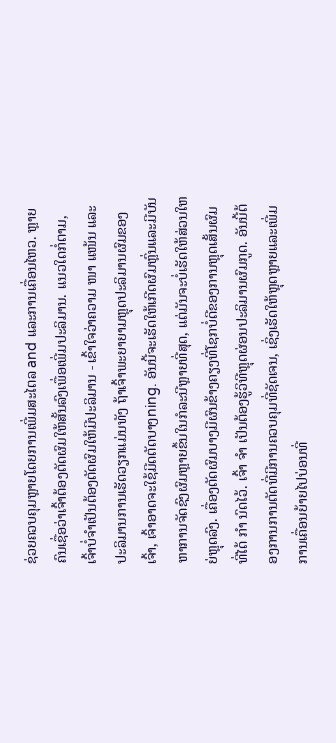ຊ່ວຍຄວບຄຸມຫຼາຍໂດຍການເພີ່ມສະໄຕລ and ແລະການເຄື່ອນໄຫວ. ຫຼາຍຄົນເຊື່ອວ່າເຈົ້າຕ້ອງຕັດຜົມໃຫ້ສັ້ນລົງເພື່ອເພີ່ມປະລິມານ. ແນວໃດກໍ່ຕາມ, ເຈົ້າບໍ່ຈໍາເປັນຕ້ອງຕັດຜົມໃຫ້ມີປະລິມານ - ເຂົ້າໃຈວ່າຄວາມ ໜາ ແໜ້ນ ແລະປະລິມານການເຮັດວຽກແມ່ນທັງ ຖ້າເຈົ້າພະຍາຍາມຫຼຸດປະລິມານຜົມຂອງເຈົ້າ, ເຈົ້າອາດຈະໃຊ້ມີດຕັດບາງning. ອັນນີ້ຈະເຮັດໃຫ້ເກີດຜົມຫຼົ່ນແລະມີບັນຫາການຈັດຊົງຜົມຫຼາຍຂຶ້ນໃນກໍລະນີຫຼາຍທີ່ສຸດ, ແຕ່ມັນຈະບໍ່ເຮັດໃຫ້ສ່ວນໃຫຍ່ຫຼຸດລົງ. ເຄື່ອງຕັດຜົມບາງມີຜົນຂ້າງຄຽງທີ່ໂຊກບໍ່ດີຂອງການຫຼຸດເສັ້ນຜົມທີ່ໄດ້ ກຳ ນົດໄວ້. ເຈົ້າ ຈຳ ເປັນຕ້ອງຮູ້ວິທີຫຼຸດຜ່ອນປະລິມານຜົມກູດ. ອັນນີ້ຕ້ອງການການຕັດທີ່ມີການຄວບຄຸມທີ່ຊັດເຈນ, ເຊິ່ງເຮັດໃຫ້ຫຼຸດຫຼາຍແລະເພີ່ມການເຄື່ອນຍ້າຍໄປບ່ອນທີ່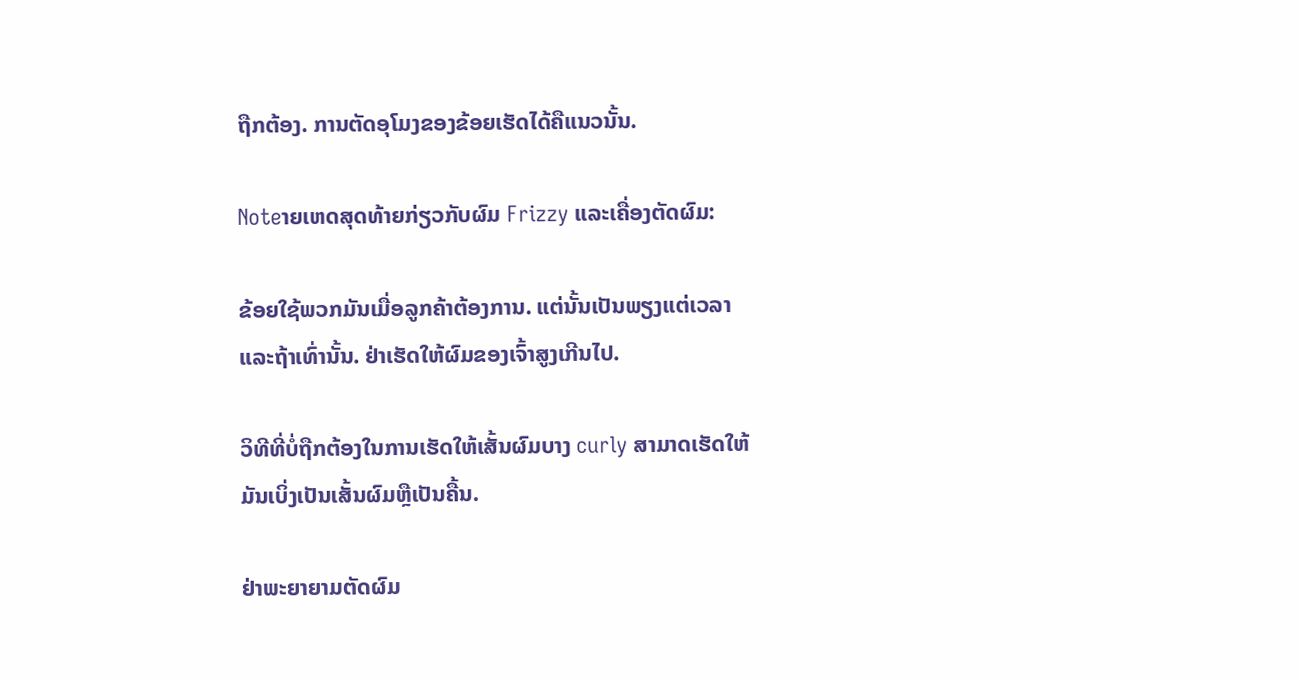ຖືກຕ້ອງ. ການຕັດອຸໂມງຂອງຂ້ອຍເຮັດໄດ້ຄືແນວນັ້ນ.

Noteາຍເຫດສຸດທ້າຍກ່ຽວກັບຜົມ Frizzy ແລະເຄື່ອງຕັດຜົມ:

ຂ້ອຍໃຊ້ພວກມັນເມື່ອລູກຄ້າຕ້ອງການ. ແຕ່ນັ້ນເປັນພຽງແຕ່ເວລາແລະຖ້າເທົ່ານັ້ນ. ຢ່າເຮັດໃຫ້ຜົມຂອງເຈົ້າສູງເກີນໄປ.

ວິທີທີ່ບໍ່ຖືກຕ້ອງໃນການເຮັດໃຫ້ເສັ້ນຜົມບາງ curly ສາມາດເຮັດໃຫ້ມັນເບິ່ງເປັນເສັ້ນຜົມຫຼືເປັນຄື້ນ.

ຢ່າພະຍາຍາມຕັດຜົມ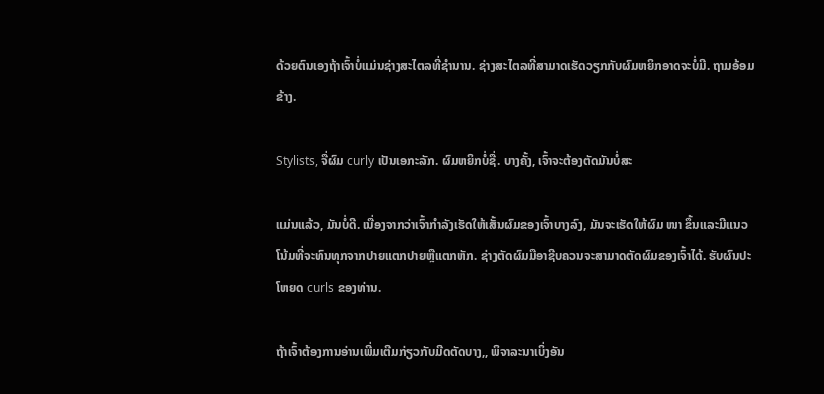ດ້ວຍຕົນເອງຖ້າເຈົ້າບໍ່ແມ່ນຊ່າງສະໄຕລທີ່ຊໍານານ. ຊ່າງສະໄຕລທີ່ສາມາດເຮັດວຽກກັບຜົມຫຍິກອາດຈະບໍ່ມີ. ຖາມອ້ອມຂ້າງ.

Stylists, ຈື່ຜົມ curly ເປັນເອກະລັກ. ຜົມຫຍິກບໍ່ຊື່. ບາງຄັ້ງ, ເຈົ້າຈະຕ້ອງຕັດມັນບໍ່ສະ

ແມ່ນແລ້ວ, ມັນບໍ່ດີ. ເນື່ອງຈາກວ່າເຈົ້າກໍາລັງເຮັດໃຫ້ເສັ້ນຜົມຂອງເຈົ້າບາງລົງ, ມັນຈະເຮັດໃຫ້ຜົມ ໜາ ຂຶ້ນແລະມີແນວໂນ້ມທີ່ຈະທົນທຸກຈາກປາຍແຕກປາຍຫຼືແຕກຫັກ. ຊ່າງຕັດຜົມມືອາຊີບຄວນຈະສາມາດຕັດຜົມຂອງເຈົ້າໄດ້. ຮັບຜົນປະໂຫຍດ curls ຂອງທ່ານ.

ຖ້າເຈົ້າຕ້ອງການອ່ານເພີ່ມເຕີມກ່ຽວກັບມີດຕັດບາງ,, ພິຈາລະນາເບິ່ງອັນ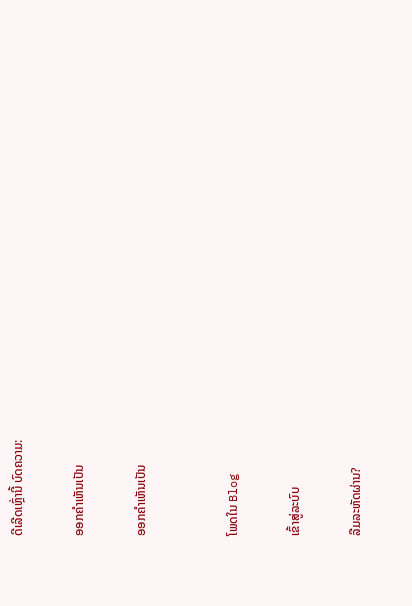ດີເລີດເຫຼົ່ານີ້ ບົດຄວາມ:

ອອກຄໍາເຫັນເປັນ

ອອກຄໍາເຫັນເປັນ


ໂພດໃນ Blog

ເຂົ້າສູ່ລະບົບ

ລືມລະຫັດຜ່ານ?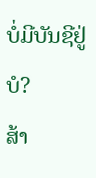ບໍ່ມີບັນຊີຢູ່ບໍ?
ສ້າ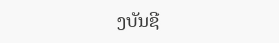ງບັນຊີ